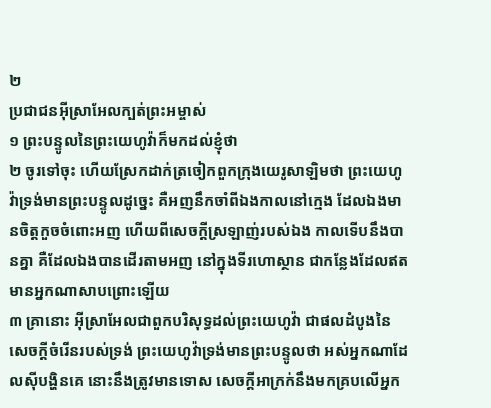២
ប្រជាជនអ៊ីស្រាអែលក្បត់ព្រះអម្ចាស់
១ ព្រះបន្ទូលនៃព្រះយេហូវ៉ាក៏មកដល់ខ្ញុំថា
២ ចូរទៅចុះ ហើយស្រែកដាក់ត្រចៀកពួកក្រុងយេរូសាឡិមថា ព្រះយេហូវ៉ាទ្រង់មានព្រះបន្ទូលដូច្នេះ គឺអញនឹកចាំពីឯងកាលនៅក្មេង ដែលឯងមានចិត្តកួចចំពោះអញ ហើយពីសេចក្តីស្រឡាញ់របស់ឯង កាលទើបនឹងបានគ្នា គឺដែលឯងបានដើរតាមអញ នៅក្នុងទីរហោស្ថាន ជាកន្លែងដែលឥតមានអ្នកណាសាបព្រោះឡើយ
៣ គ្រានោះ អ៊ីស្រាអែលជាពួកបរិសុទ្ធដល់ព្រះយេហូវ៉ា ជាផលដំបូងនៃសេចក្តីចំរើនរបស់ទ្រង់ ព្រះយេហូវ៉ាទ្រង់មានព្រះបន្ទូលថា អស់អ្នកណាដែលស៊ីបង្ហិនគេ នោះនឹងត្រូវមានទោស សេចក្តីអាក្រក់នឹងមកគ្របលើអ្នក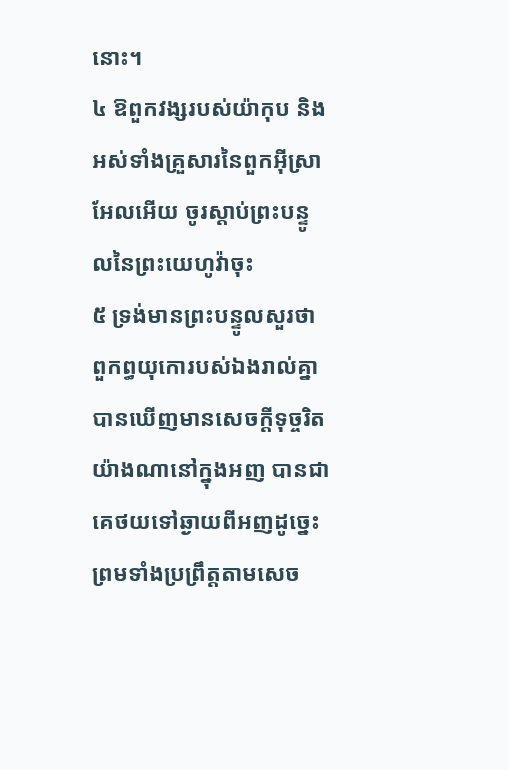នោះ។
៤ ឱពួកវង្សរបស់យ៉ាកុប និងអស់ទាំងគ្រួសារនៃពួកអ៊ីស្រាអែលអើយ ចូរស្តាប់ព្រះបន្ទូលនៃព្រះយេហូវ៉ាចុះ
៥ ទ្រង់មានព្រះបន្ទូលសួរថា ពួកព្ធយុកោរបស់ឯងរាល់គ្នាបានឃើញមានសេចក្តីទុច្ចរិតយ៉ាងណានៅក្នុងអញ បានជាគេថយទៅឆ្ងាយពីអញដូច្នេះ ព្រមទាំងប្រព្រឹត្តតាមសេច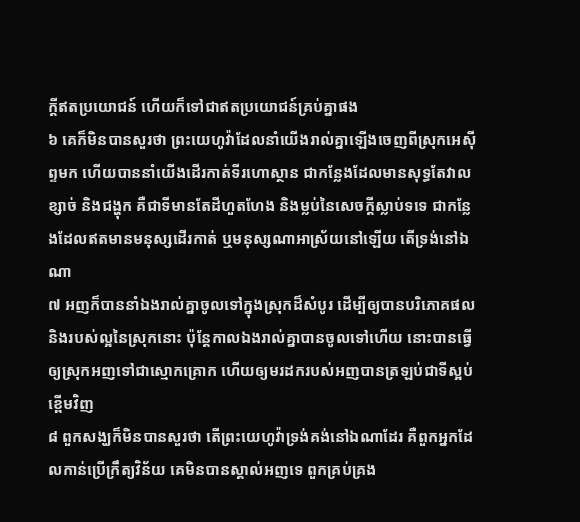ក្តីឥតប្រយោជន៍ ហើយក៏ទៅជាឥតប្រយោជន៍គ្រប់គ្នាផង
៦ គេក៏មិនបានសួរថា ព្រះយេហូវ៉ាដែលនាំយើងរាល់គ្នាឡើងចេញពីស្រុកអេស៊ីព្ទមក ហើយបាននាំយើងដើរកាត់ទីរហោស្ថាន ជាកន្លែងដែលមានសុទ្ធតែវាលខ្សាច់ និងជង្ហុក គឺជាទីមានតែដីហួតហែង និងម្លប់នៃសេចក្តីស្លាប់ទទេ ជាកន្លែងដែលឥតមានមនុស្សដើរកាត់ ឬមនុស្សណាអាស្រ័យនៅឡើយ តើទ្រង់នៅឯណា
៧ អញក៏បាននាំឯងរាល់គ្នាចូលទៅក្នុងស្រុកដ៏សំបូរ ដើម្បីឲ្យបានបរិភោគផល និងរបស់ល្អនៃស្រុកនោះ ប៉ុន្តែកាលឯងរាល់គ្នាបានចូលទៅហើយ នោះបានធ្វើឲ្យស្រុកអញទៅជាស្មោកគ្រោក ហើយឲ្យមរដករបស់អញបានត្រឡប់ជាទីស្អប់ខ្ពើមវិញ
៨ ពួកសង្ឃក៏មិនបានសួរថា តើព្រះយេហូវ៉ាទ្រង់គង់នៅឯណាដែរ គឺពួកអ្នកដែលកាន់ប្រើក្រឹត្យវិន័យ គេមិនបានស្គាល់អញទេ ពួកគ្រប់គ្រង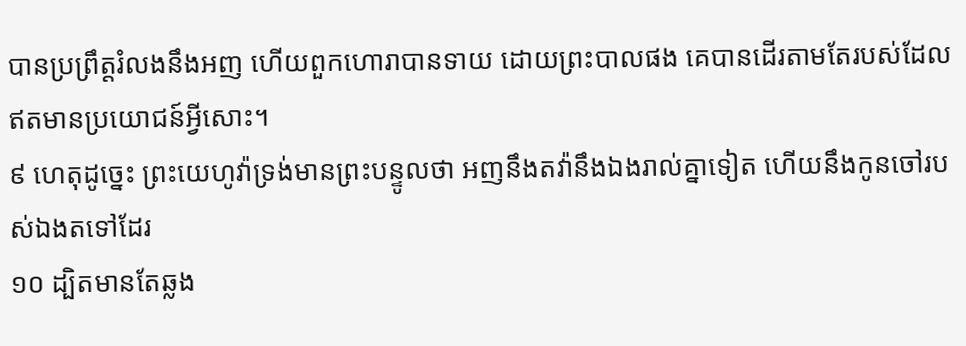បានប្រព្រឹត្តរំលងនឹងអញ ហើយពួកហោរាបានទាយ ដោយព្រះបាលផង គេបានដើរតាមតែរបស់ដែលឥតមានប្រយោជន៍អ្វីសោះ។
៩ ហេតុដូច្នេះ ព្រះយេហូវ៉ាទ្រង់មានព្រះបន្ទូលថា អញនឹងតវ៉ានឹងឯងរាល់គ្នាទៀត ហើយនឹងកូនចៅរបស់ឯងតទៅដែរ
១០ ដ្បិតមានតែឆ្លង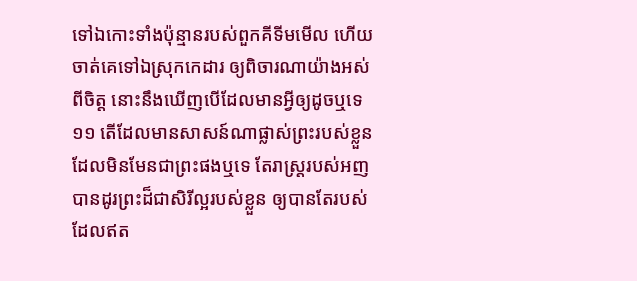ទៅឯកោះទាំងប៉ុន្មានរបស់ពួកគីទីមមើល ហើយចាត់គេទៅឯស្រុកកេដារ ឲ្យពិចារណាយ៉ាងអស់ពីចិត្ត នោះនឹងឃើញបើដែលមានអ្វីឲ្យដូចឬទេ
១១ តើដែលមានសាសន៍ណាផ្លាស់ព្រះរបស់ខ្លួន ដែលមិនមែនជាព្រះផងឬទេ តែរាស្ត្ររបស់អញបានដូរព្រះដ៏ជាសិរីល្អរបស់ខ្លួន ឲ្យបានតែរបស់ដែលឥត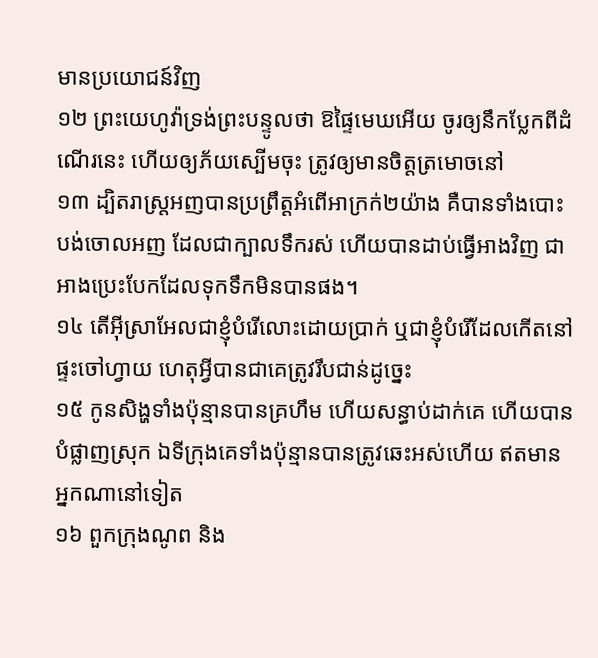មានប្រយោជន៍វិញ
១២ ព្រះយេហូវ៉ាទ្រង់ព្រះបន្ទូលថា ឱផ្ទៃមេឃអើយ ចូរឲ្យនឹកប្លែកពីដំណើរនេះ ហើយឲ្យភ័យស្បើមចុះ ត្រូវឲ្យមានចិត្តត្រមោចនៅ
១៣ ដ្បិតរាស្ត្រអញបានប្រព្រឹត្តអំពើអាក្រក់២យ៉ាង គឺបានទាំងបោះបង់ចោលអញ ដែលជាក្បាលទឹករស់ ហើយបានដាប់ធ្វើអាងវិញ ជាអាងប្រេះបែកដែលទុកទឹកមិនបានផង។
១៤ តើអ៊ីស្រាអែលជាខ្ញុំបំរើលោះដោយប្រាក់ ឬជាខ្ញុំបំរើដែលកើតនៅផ្ទះចៅហ្វាយ ហេតុអ្វីបានជាគេត្រូវរឹបជាន់ដូច្នេះ
១៥ កូនសិង្ហទាំងប៉ុន្មានបានគ្រហឹម ហើយសន្ធាប់ដាក់គេ ហើយបានបំផ្លាញស្រុក ឯទីក្រុងគេទាំងប៉ុន្មានបានត្រូវឆេះអស់ហើយ ឥតមានអ្នកណានៅទៀត
១៦ ពួកក្រុងណូព និង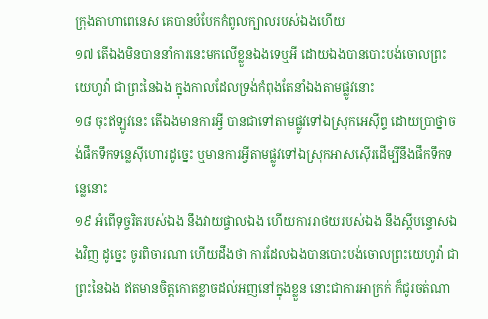ក្រុងតាហាពេនេស គេបានបំបែកកំពូលក្បាលរបស់ឯងហើយ
១៧ តើឯងមិនបាននាំការនេះមកលើខ្លួនឯងទេឬអី ដោយឯងបានបោះបង់ចោលព្រះយេហូវ៉ា ជាព្រះនៃឯង ក្នុងកាលដែលទ្រង់កំពុងតែនាំឯងតាមផ្លូវនោះ
១៨ ចុះឥឡូវនេះ តើឯងមានការអ្វី បានជាទៅតាមផ្លូវទៅឯស្រុកអេស៊ីព្ទ ដោយប្រាថ្នាចង់ផឹកទឹកទន្លេស៊ីហោរដូច្នេះ ឬមានការអ្វីតាមផ្លូវទៅឯស្រុកអាសស៊ើរដើម្បីនឹងផឹកទឹកទន្លេនោះ
១៩ អំពើទុច្ចរិតរបស់ឯង នឹងវាយផ្ចាលឯង ហើយការរាថយរបស់ឯង នឹងស្តីបន្ទោសឯងវិញ ដូច្នេះ ចូរពិចារណា ហើយដឹងថា ការដែលឯងបានបោះបង់ចោលព្រះយេហូវ៉ា ជាព្រះនៃឯង ឥតមានចិត្តកោតខ្លាចដល់អញនៅក្នុងខ្លួន នោះជាការអាក្រក់ ក៏ជូរចត់ណា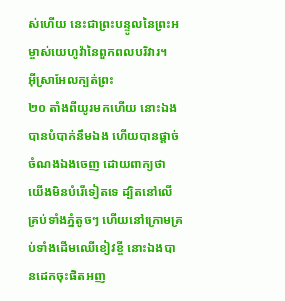ស់ហើយ នេះជាព្រះបន្ទូលនៃព្រះអម្ចាស់យេហូវ៉ានៃពួកពលបរិវារ។
អ៊ីស្រាអែលក្បត់ព្រះ
២០ តាំងពីយូរមកហើយ នោះឯងបានបំបាក់នឹមឯង ហើយបានផ្តាច់ចំណងឯងចេញ ដោយពាក្យថា យើងមិនបំរើទៀតទេ ដ្បិតនៅលើគ្រប់ទាំងភ្នំតូចៗ ហើយនៅក្រោមគ្រប់ទាំងដើមឈើខៀវខ្ចី នោះឯងបានដេកចុះផិតអញ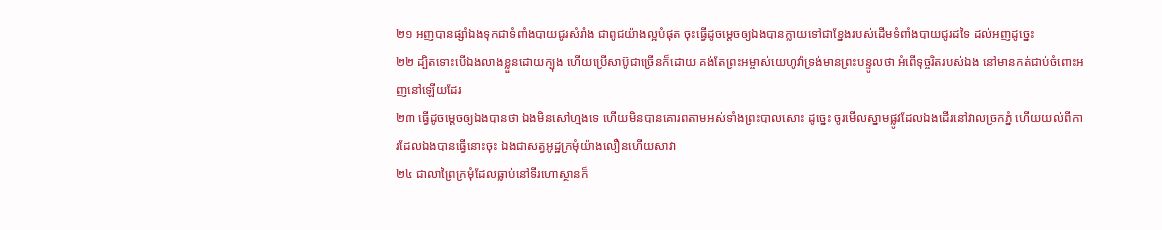២១ អញបានផ្សាំឯងទុកជាទំពាំងបាយជូរសំរាំង ជាពូជយ៉ាងល្អបំផុត ចុះធ្វើដូចម្តេចឲ្យឯងបានក្លាយទៅជាខ្នែងរបស់ដើមទំពាំងបាយជូរដទៃ ដល់អញដូច្នេះ
២២ ដ្បិតទោះបើឯងលាងខ្លួនដោយក្បុង ហើយប្រើសាប៊ូជាច្រើនក៏ដោយ គង់តែព្រះអម្ចាស់យេហូវ៉ាទ្រង់មានព្រះបន្ទូលថា អំពើទុច្ចរិតរបស់ឯង នៅមានកត់ជាប់ចំពោះអញនៅឡើយដែរ
២៣ ធ្វើដូចម្តេចឲ្យឯងបានថា ឯងមិនសៅហ្មងទេ ហើយមិនបានគោរពតាមអស់ទាំងព្រះបាលសោះ ដូច្នេះ ចូរមើលស្នាមផ្លូវដែលឯងដើរនៅវាលច្រកភ្នំ ហើយយល់ពីការដែលឯងបានធ្វើនោះចុះ ឯងជាសត្វអូដ្ឋក្រមុំយ៉ាងលឿនហើយសាវា
២៤ ជាលាព្រៃក្រមុំដែលធ្លាប់នៅទីរហោស្ថានក៏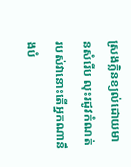ស្រងក្លិនខ្យល់ដោយមានសំរើប លុះរដូវកំណត់របស់វានោះតើអ្នកណានឹងបំ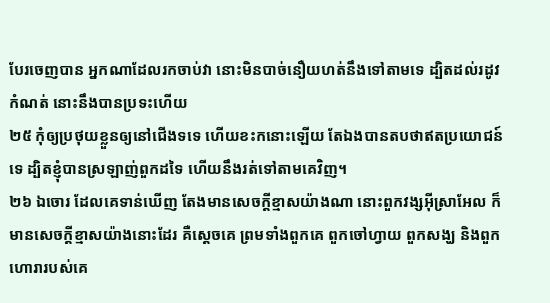បែរចេញបាន អ្នកណាដែលរកចាប់វា នោះមិនបាច់នឿយហត់នឹងទៅតាមទេ ដ្បិតដល់រដូវកំណត់ នោះនឹងបានប្រទះហើយ
២៥ កុំឲ្យប្រថុយខ្លួនឲ្យនៅជើងទទេ ហើយខះកនោះឡើយ តែឯងបានតបថាឥតប្រយោជន៍ទេ ដ្បិតខ្ញុំបានស្រឡាញ់ពួកដទៃ ហើយនឹងរត់ទៅតាមគេវិញ។
២៦ ឯចោរ ដែលគេទាន់ឃើញ តែងមានសេចក្តីខ្មាសយ៉ាងណា នោះពួកវង្សអ៊ីស្រាអែល ក៏មានសេចក្តីខ្មាសយ៉ាងនោះដែរ គឺស្តេចគេ ព្រមទាំងពួកគេ ពួកចៅហ្វាយ ពួកសង្ឃ និងពួកហោរារបស់គេ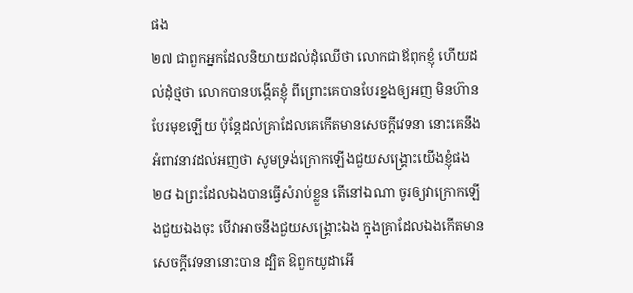ផង
២៧ ជាពួកអ្នកដែលនិយាយដល់ដុំឈើថា លោកជាឪពុកខ្ញុំ ហើយដល់ដុំថ្មថា លោកបានបង្កើតខ្ញុំ ពីព្រោះគេបានបែរខ្នងឲ្យអញ មិនហ៊ានបែរមុខឡើយ ប៉ុន្តែដល់គ្រាដែលគេកើតមានសេចក្តីវេទនា នោះគេនឹងអំពាវនាវដល់អញថា សូមទ្រង់ក្រោកឡើងជួយសង្គ្រោះយើងខ្ញុំផង
២៨ ឯព្រះដែលឯងបានធ្វើសំរាប់ខ្លួន តើនៅឯណា ចូរឲ្យវាក្រោកឡើងជួយឯងចុះ បើវាអាចនឹងជួយសង្គ្រោះឯង ក្នុងគ្រាដែលឯងកើតមានសេចក្តីវេទនានោះបាន ដ្បិត ឱពួកយូដាអើ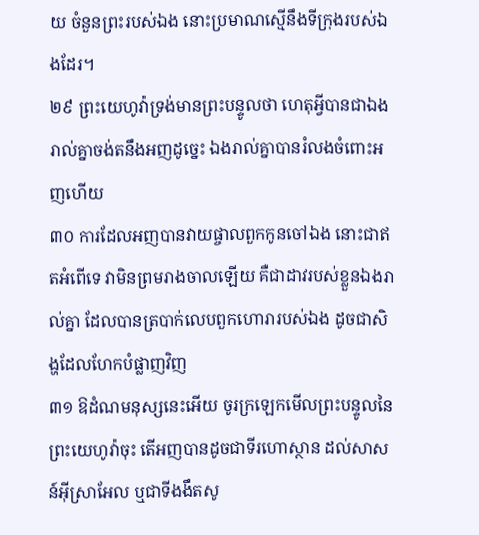យ ចំនួនព្រះរបស់ឯង នោះប្រមាណស្មើនឹងទីក្រុងរបស់ឯងដែរ។
២៩ ព្រះយេហូវ៉ាទ្រង់មានព្រះបន្ទូលថា ហេតុអ្វីបានជាឯងរាល់គ្នាចង់តនឹងអញដូច្នេះ ឯងរាល់គ្នាបានរំលងចំពោះអញហើយ
៣០ ការដែលអញបានវាយផ្ចាលពួកកូនចៅឯង នោះជាឥតអំពើទេ វាមិនព្រមរាងចាលឡើយ គឺជាដាវរបស់ខ្លួនឯងរាល់គ្នា ដែលបានត្របាក់លេបពួកហោរារបស់ឯង ដូចជាសិង្ហដែលហែកបំផ្លាញវិញ
៣១ ឱដំណមនុស្សនេះអើយ ចូរក្រឡេកមើលព្រះបន្ទូលនៃព្រះយេហូវ៉ាចុះ តើអញបានដូចជាទីរហោស្ថាន ដល់សាសន៍អ៊ីស្រាអែល ឬជាទីងងឹតសូ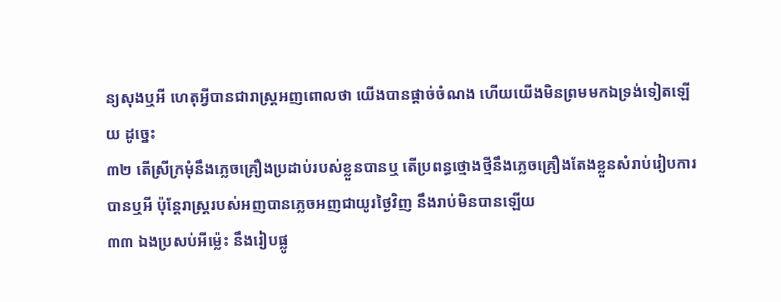ន្យសុងឬអី ហេតុអ្វីបានជារាស្ត្រអញពោលថា យើងបានផ្តាច់ចំណង ហើយយើងមិនព្រមមកឯទ្រង់ទៀតឡើយ ដូច្នេះ
៣២ តើស្រីក្រមុំនឹងភ្លេចគ្រឿងប្រដាប់របស់ខ្លួនបានឬ តើប្រពន្ធថ្មោងថ្មីនឹងភ្លេចគ្រឿងតែងខ្លួនសំរាប់រៀបការបានឬអី ប៉ុន្តែរាស្ត្ររបស់អញបានភ្លេចអញជាយូរថ្ងៃវិញ នឹងរាប់មិនបានឡើយ
៣៣ ឯងប្រសប់អីម៉្លេះ នឹងរៀបផ្លូ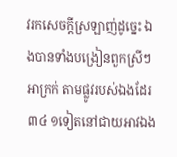វរកសេចក្តីស្រឡាញ់ដូច្នេះ ឯងបានទាំងបង្រៀនពួកស្រីៗអាក្រក់ តាមផ្លូវរបស់ឯងដែរ
៣៤ ១ទៀតនៅជាយអាវឯង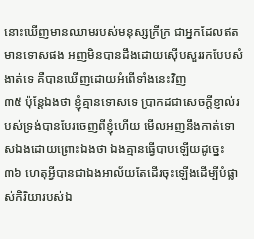នោះឃើញមានឈាមរបស់មនុស្សក្រីក្រ ជាអ្នកដែលឥតមានទោសផង អញមិនបានដឹងដោយស៊ើបសួររកបែបសំងាត់ទេ គឺបានឃើញដោយអំពើទាំងនេះវិញ
៣៥ ប៉ុន្តែឯងថា ខ្ញុំគ្មានទោសទេ ប្រាកដជាសេចក្តីខ្ញាល់របស់ទ្រង់បានបែរចេញពីខ្ញុំហើយ មើលអញនឹងកាត់ទោសឯងដោយព្រោះឯងថា ឯងគ្មានធ្វើបាបឡើយដូច្នេះ
៣៦ ហេតុអ្វីបានជាឯងអាល័យតែដើរចុះឡើងដើម្បីបំផ្លាស់កិរិយារបស់ឯ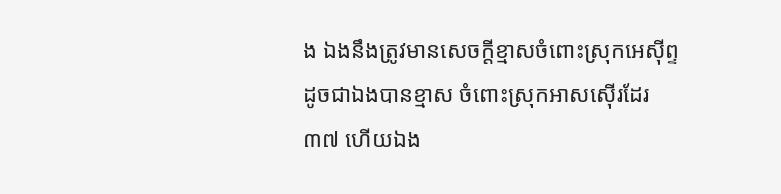ង ឯងនឹងត្រូវមានសេចក្តីខ្មាសចំពោះស្រុកអេស៊ីព្ទ ដូចជាឯងបានខ្មាស ចំពោះស្រុកអាសស៊ើរដែរ
៣៧ ហើយឯង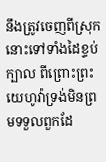នឹងត្រូវចេញពីស្រុកនោះទៅទាំងដៃខ្ទប់ក្បាល ពីព្រោះព្រះយេហូវ៉ាទ្រង់មិនព្រមទទួលពួកដែ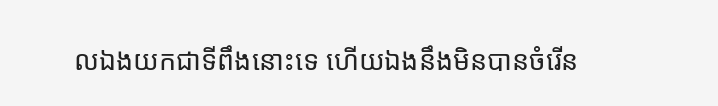លឯងយកជាទីពឹងនោះទេ ហើយឯងនឹងមិនបានចំរើន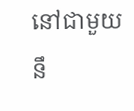នៅជាមួយនឹ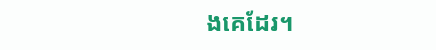ងគេដែរ។